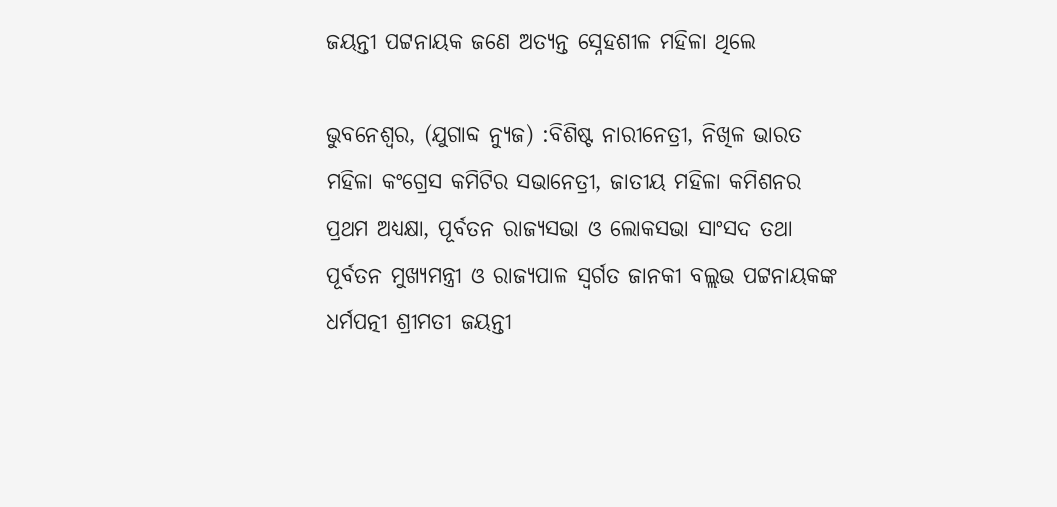ଜୟନ୍ତୀ ପଟ୍ଟନାୟକ ଜଣେ ଅତ୍ୟନ୍ତ ସ୍ନେହଶୀଳ ମହିଳା ଥିଲେ

ଭୁବନେଶ୍ୱର, (ଯୁଗାବ୍ଦ ନ୍ୟୁଜ) :ବିଶିଷ୍ଟ ନାରୀନେତ୍ରୀ, ନିଖିଳ ଭାରତ ମହିଳା କଂଗ୍ରେସ କମିଟିର ସଭାନେତ୍ରୀ, ଜାତୀୟ ମହିଳା କମିଶନର ପ୍ରଥମ ଅଧ୍ୟକ୍ଷା, ପୂର୍ବତନ ରାଜ୍ୟସଭା ଓ ଲୋକସଭା ସାଂସଦ ତଥା ପୂର୍ବତନ ମୁଖ୍ୟମନ୍ତ୍ରୀ ଓ ରାଜ୍ୟପାଳ ସ୍ୱର୍ଗତ ଜାନକୀ ବଲ୍ଲଭ ପଟ୍ଟନାୟକଙ୍କ ଧର୍ମପତ୍ନୀ ଶ୍ରୀମତୀ ଜୟନ୍ତୀ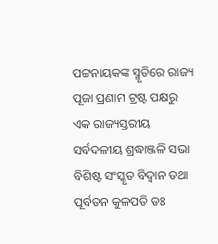ପଟ୍ଟନାୟକଙ୍କ ସ୍ମୃତିରେ ରାଜ୍ୟ ପୂଜା ପ୍ରଣାମ ଟ୍ରଷ୍ଟ ପକ୍ଷରୁ ଏକ ରାଜ୍ୟସ୍ତରୀୟ ସର୍ବଦଳୀୟ ଶ୍ରଦ୍ଧାଞ୍ଜଳି ସଭା ବିଶିଷ୍ଟ ସଂସ୍କୃତ ବିଦ୍ୱାନ ତଥା ପୂର୍ବତନ କୁଳପତି ଡଃ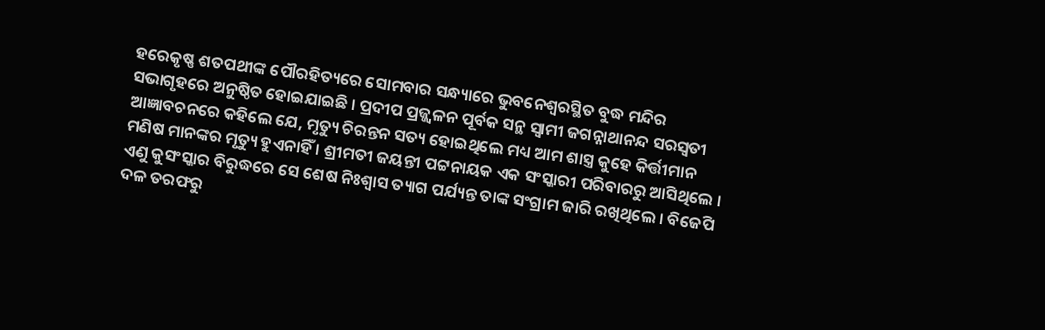ହରେକୃଷ୍ଣ ଶତପଥୀଙ୍କ ପୌରହିତ୍ୟରେ ସୋମବାର ସନ୍ଧ୍ୟାରେ ଭୁବନେଶ୍ୱରସ୍ଥିତ ବୁଦ୍ଧ ମନ୍ଦିର ସଭାଗୃହରେ ଅନୁଷ୍ଠିତ ହୋଇଯାଇଛି । ପ୍ରଦୀପ ପ୍ରଜ୍ଜ୍ୱଳନ ପୂର୍ବକ ସନ୍ଥ ସ୍ୱାମୀ ଜଗନ୍ନାଥାନନ୍ଦ ସରସ୍ୱତୀ ଆଜ୍ଞାବଚନରେ କହିଲେ ଯେ, ମୃତ୍ୟୁ ଚିରନ୍ତନ ସତ୍ୟ ହୋଇଥିଲେ ମଧ୍ୟ ଆମ ଶାସ୍ତ୍ର କୁହେ କିର୍ତ୍ତୀମାନ ମଣିଷ ମାନଙ୍କର ମୃତ୍ୟୁ ହୁଏନାହିଁ । ଶ୍ରୀମତୀ ଜୟନ୍ତୀ ପଟ୍ଟନାୟକ ଏକ ସଂସ୍କାରୀ ପରିବାରରୁ ଆସିଥିଲେ । ଏଣୁ କୁସଂସ୍କାର ବିରୁଦ୍ଧରେ ସେ ଶେଷ ନିଃଶ୍ୱାସ ତ୍ୟାଗ ପର୍ଯ୍ୟନ୍ତ ତାଙ୍କ ସଂଗ୍ରାମ ଜାରି ରଖିଥିଲେ । ବିଜେପି ଦଳ ତରଫରୁ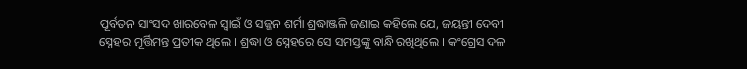ପୂର୍ବତନ ସାଂସଦ ଖାରବେଳ ସ୍ୱାଇଁ ଓ ସଜ୍ଜନ ଶର୍ମା ଶ୍ରଦ୍ଧାଞ୍ଜଳି ଜଣାଇ କହିଲେ ଯେ, ଜୟନ୍ତୀ ଦେବୀ ସ୍ନେହର ମୂର୍ତ୍ତିମନ୍ତ ପ୍ରତୀକ ଥିଲେ । ଶ୍ରଦ୍ଧା ଓ ସ୍ନେହରେ ସେ ସମସ୍ତଙ୍କୁ ବାନ୍ଧି ରଖିଥିଲେ । କଂଗ୍ରେସ ଦଳ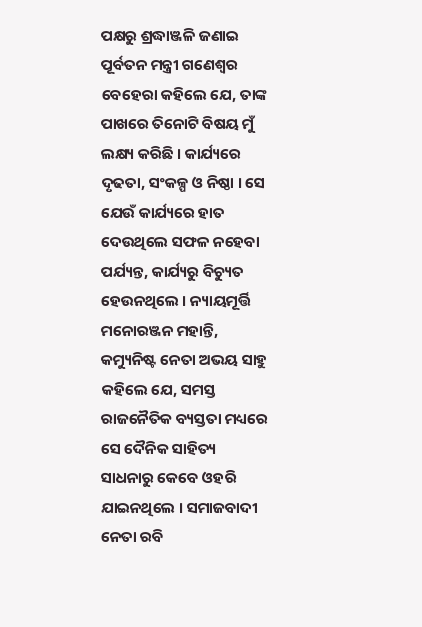ପକ୍ଷରୁ ଶ୍ରଦ୍ଧାଞ୍ଜଳି ଜଣାଇ ପୂର୍ବତନ ମନ୍ତ୍ରୀ ଗଣେଶ୍ୱର ବେହେରା କହିଲେ ଯେ, ତାଙ୍କ ପାଖରେ ତିନୋଟି ବିଷୟ ମୁଁ ଲକ୍ଷ୍ୟ କରିଛି । କାର୍ଯ୍ୟରେ ଦୃଢତା, ସଂକଳ୍ପ ଓ ନିଷ୍ଠା । ସେ ଯେଉଁ କାର୍ଯ୍ୟରେ ହାତ ଦେଉଥିଲେ ସଫଳ ନହେବା ପର୍ଯ୍ୟନ୍ତ, କାର୍ଯ୍ୟରୁ ବିଚ୍ୟୁତ ହେଉନଥିଲେ । ନ୍ୟାୟମୂର୍ତ୍ତି ମନୋରଞ୍ଜନ ମହାନ୍ତି, କମ୍ୟୁନିଷ୍ଟ ନେତା ଅଭୟ ସାହୁ କହିଲେ ଯେ, ସମସ୍ତ ରାଜନୈତିକ ବ୍ୟସ୍ତତା ମଧ୍ୟରେ ସେ ଦୈନିକ ସାହିତ୍ୟ ସାଧନାରୁ କେବେ ଓହରି ଯାଇନଥିଲେ । ସମାଜବାଦୀ ନେତା ରବି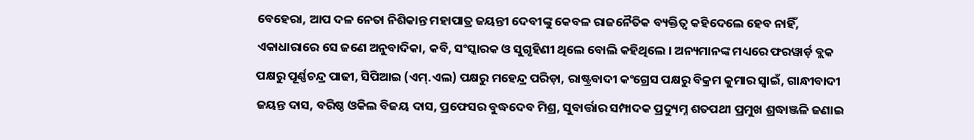ବେହେରା, ଆପ ଦଳ ନେତା ନିଶିକାନ୍ତ ମହାପାତ୍ର ଜୟନ୍ତୀ ଦେବୀଙ୍କୁ କେବଳ ରାଜନୈତିକ ବ୍ୟକ୍ତିତ୍ୱ କହିଦେଲେ ହେବ ନାହିଁ, ଏକାଧାରାରେ ସେ ଜଣେ ଅନୁବାଦିକା, କବି, ସଂସ୍କାରକ ଓ ସୁଗୃହିଣୀ ଥିଲେ ବୋଲି କହିଥିଲେ । ଅନ୍ୟମାନଙ୍କ ମଧ୍ୟରେ ଫରୱାର୍ଡ଼ ବ୍ଲକ ପକ୍ଷରୁ ପୂର୍ଣ୍ଣଚନ୍ଦ୍ର ପାଢୀ, ସିପିଆଇ (ଏମ୍‌.ଏଲ) ପକ୍ଷରୁ ମହେନ୍ଦ୍ର ପରିଡ଼ା, ରାଷ୍ଟ୍ରବାଦୀ କଂଗ୍ରେସ ପକ୍ଷରୁ ବିକ୍ରମ କୁମାର ସ୍ୱାଇଁ, ଗାନ୍ଧୀବାଦୀ ଜୟନ୍ତ ଦାସ, ବରିଷ୍ଠ ଓକିଲ ବିଜୟ ଦାସ, ପ୍ରଫେସର ବୁଦ୍ଧଦେବ ମିଶ୍ର, ସୁବାର୍ତ୍ତାର ସମ୍ପାଦକ ପ୍ରଦ୍ୟୁମ୍ନ ଶତପଥୀ ପ୍ରମୁଖ ଶ୍ରଦ୍ଧାଞ୍ଜଳି ଜଣାଇ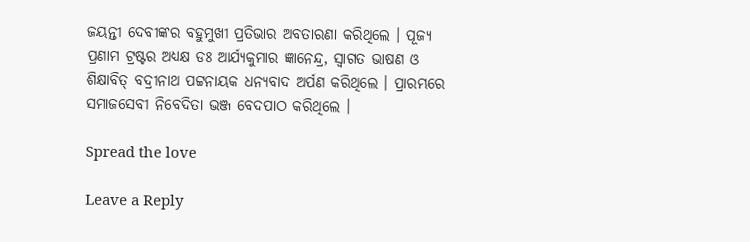ଜୟନ୍ତୀ ଦେବୀଙ୍କର ବହୁମୁଖୀ ପ୍ରତିଭାର ଅବତାରଣା କରିଥିଲେ । ପୂଜ୍ୟ ପ୍ରଣାମ ଟ୍ରଷ୍ଟର ଅଧ୍ୟକ୍ଷ ଡଃ ଆର୍ଯ୍ୟକୁମାର ଜ୍ଞାନେନ୍ଦ୍ର, ସ୍ୱାଗତ ଭାଷଣ ଓ ଶିକ୍ଷାବିତ୍ ବଦ୍ରୀନାଥ ପଟ୍ଟନାୟକ ଧନ୍ୟବାଦ ଅର୍ପଣ କରିଥିଲେ । ପ୍ରାରମ୍ଭରେ ସମାଜସେବୀ ନିବେଦିତା ଭଞ୍ଜ ବେଦପାଠ କରିଥିଲେ ।

Spread the love

Leave a Reply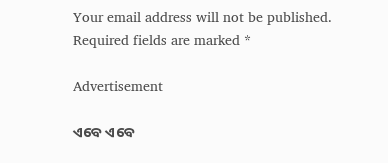Your email address will not be published. Required fields are marked *

Advertisement

ଏବେ ଏବେ